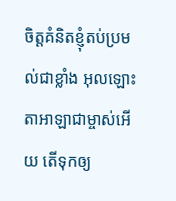ចិត្តគំនិតខ្ញុំតប់ប្រមល់ជាខ្លាំង អុលឡោះតាអាឡាជាម្ចាស់អើយ តើទុកឲ្យ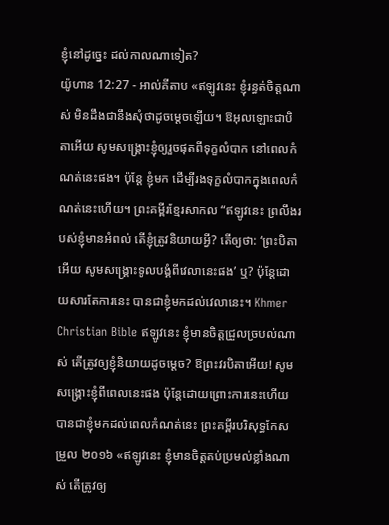ខ្ញុំនៅដូច្នេះ ដល់កាលណាទៀត?
យ៉ូហាន 12:27 - អាល់គីតាប «ឥឡូវនេះ ខ្ញុំរន្ធត់ចិត្ដណាស់ មិនដឹងជានឹងសុំថាដូចម្ដេចឡើយ។ ឱអុលឡោះជាបិតាអើយ សូមសង្គ្រោះខ្ញុំឲ្យរួចផុតពីទុក្ខលំបាក នៅពេលកំណត់នេះផង។ ប៉ុន្ដែ ខ្ញុំមក ដើម្បីរងទុក្ខលំបាកក្នុងពេលកំណត់នេះហើយ។ ព្រះគម្ពីរខ្មែរសាកល “ឥឡូវនេះ ព្រលឹងរបស់ខ្ញុំមានអំពល់ តើខ្ញុំត្រូវនិយាយអ្វី? តើឲ្យថា: ‘ព្រះបិតាអើយ សូមសង្គ្រោះទូលបង្គំពីវេលានេះផង’ ឬ? ប៉ុន្តែដោយសារតែការនេះ បានជាខ្ញុំមកដល់វេលានេះ។ Khmer Christian Bible ឥឡូវនេះ ខ្ញុំមានចិត្តជ្រួលច្របល់ណាស់ តើត្រូវឲ្យខ្ញុំនិយាយដូចម្តេច? ឱព្រះវរបិតាអើយ! សូមសង្គ្រោះខ្ញុំពីពេលនេះផង ប៉ុន្ដែដោយព្រោះការនេះហើយ បានជាខ្ញុំមកដល់ពេលកំណត់នេះ ព្រះគម្ពីរបរិសុទ្ធកែសម្រួល ២០១៦ «ឥឡូវនេះ ខ្ញុំមានចិត្តតប់ប្រមល់ខ្លាំងណាស់ តើត្រូវឲ្យ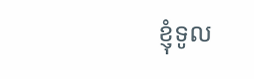ខ្ញុំទូល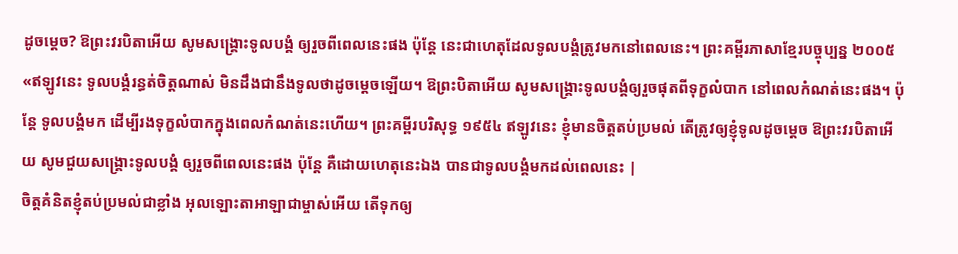ដូចម្តេច? ឱព្រះវរបិតាអើយ សូមសង្គ្រោះទូលបង្គំ ឲ្យរួចពីពេលនេះផង ប៉ុន្តែ នេះជាហេតុដែលទូលបង្គំត្រូវមកនៅពេលនេះ។ ព្រះគម្ពីរភាសាខ្មែរបច្ចុប្បន្ន ២០០៥ «ឥឡូវនេះ ទូលបង្គំរន្ធត់ចិត្តណាស់ មិនដឹងជានឹងទូលថាដូចម្ដេចឡើយ។ ឱព្រះបិតាអើយ សូមសង្គ្រោះទូលបង្គំឲ្យរួចផុតពីទុក្ខលំបាក នៅពេលកំណត់នេះផង។ ប៉ុន្តែ ទូលបង្គំមក ដើម្បីរងទុក្ខលំបាកក្នុងពេលកំណត់នេះហើយ។ ព្រះគម្ពីរបរិសុទ្ធ ១៩៥៤ ឥឡូវនេះ ខ្ញុំមានចិត្តតប់ប្រមល់ តើត្រូវឲ្យខ្ញុំទូលដូចម្តេច ឱព្រះវរបិតាអើយ សូមជួយសង្គ្រោះទូលបង្គំ ឲ្យរួចពីពេលនេះផង ប៉ុន្តែ គឺដោយហេតុនេះឯង បានជាទូលបង្គំមកដល់ពេលនេះ |
ចិត្តគំនិតខ្ញុំតប់ប្រមល់ជាខ្លាំង អុលឡោះតាអាឡាជាម្ចាស់អើយ តើទុកឲ្យ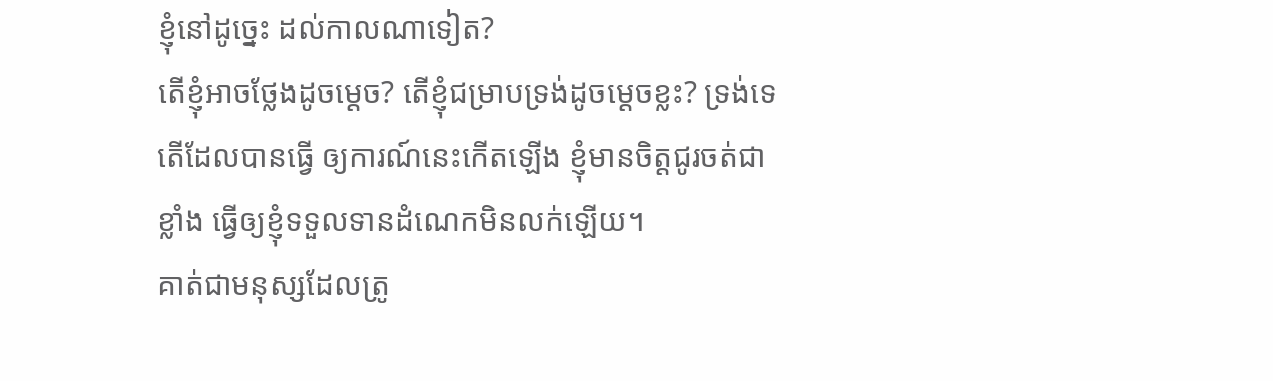ខ្ញុំនៅដូច្នេះ ដល់កាលណាទៀត?
តើខ្ញុំអាចថ្លែងដូចម្ដេច? តើខ្ញុំជម្រាបទ្រង់ដូចម្ដេចខ្លះ? ទ្រង់ទេតើដែលបានធ្វើ ឲ្យការណ៍នេះកើតឡើង ខ្ញុំមានចិត្តជូរចត់ជាខ្លាំង ធ្វើឲ្យខ្ញុំទទួលទានដំណេកមិនលក់ឡើយ។
គាត់ជាមនុស្សដែលត្រូ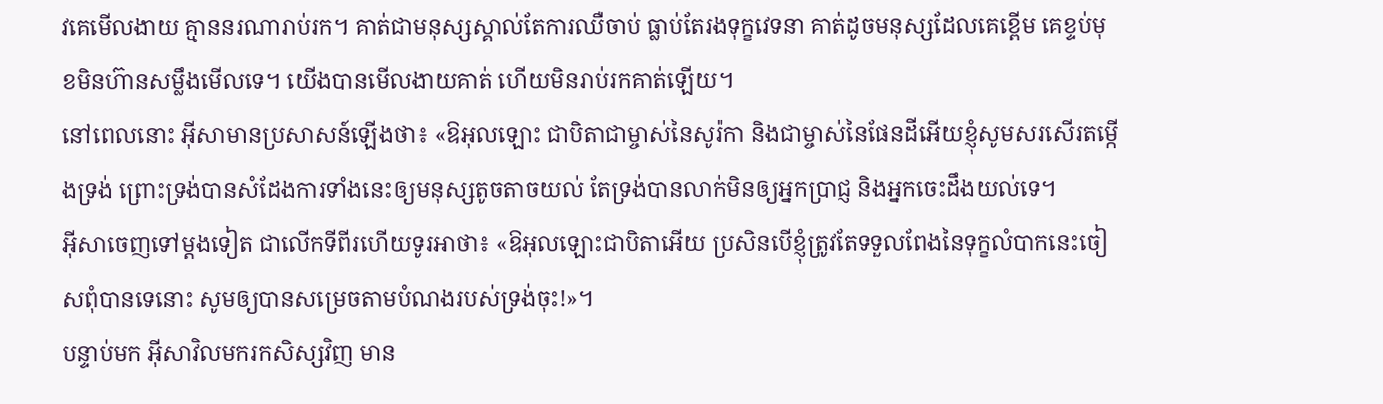វគេមើលងាយ គ្មាននរណារាប់រក។ គាត់ជាមនុស្សស្គាល់តែការឈឺចាប់ ធ្លាប់តែរងទុក្ខវេទនា គាត់ដូចមនុស្សដែលគេខ្ពើម គេខ្ទប់មុខមិនហ៊ានសម្លឹងមើលទេ។ យើងបានមើលងាយគាត់ ហើយមិនរាប់រកគាត់ឡើយ។
នៅពេលនោះ អ៊ីសាមានប្រសាសន៍ឡើងថា៖ «ឱអុលឡោះ ជាបិតាជាម្ចាស់នៃសូរ៉កា និងជាម្ចាស់នៃផែនដីអើយខ្ញុំសូមសរសើរតម្កើងទ្រង់ ព្រោះទ្រង់បានសំដែងការទាំងនេះឲ្យមនុស្សតូចតាចយល់ តែទ្រង់បានលាក់មិនឲ្យអ្នកប្រាជ្ញ និងអ្នកចេះដឹងយល់ទេ។
អ៊ីសាចេញទៅម្ដងទៀត ជាលើកទីពីរហើយទូរអាថា៖ «ឱអុលឡោះជាបិតាអើយ ប្រសិនបើខ្ញុំត្រូវតែទទួលពែងនៃទុក្ខលំបាកនេះចៀសពុំបានទេនោះ សូមឲ្យបានសម្រេចតាមបំណងរបស់ទ្រង់ចុះ!»។
បន្ទាប់មក អ៊ីសាវិលមករកសិស្សវិញ មាន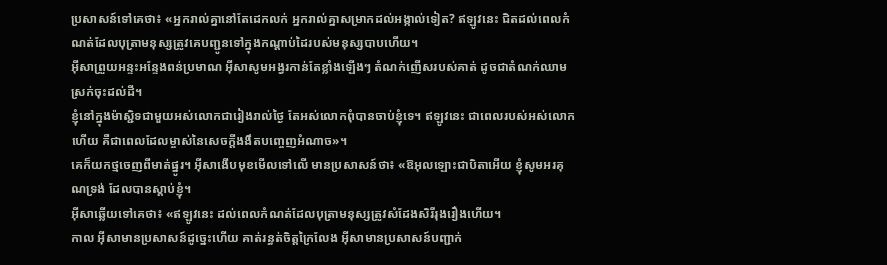ប្រសាសន៍ទៅគេថា៖ «អ្នករាល់គ្នានៅតែដេកលក់ អ្នករាល់គ្នាសម្រាកដល់អង្កាល់ទៀត? ឥឡូវនេះ ជិតដល់ពេលកំណត់ដែលបុត្រាមនុស្សត្រូវគេបញ្ជូនទៅក្នុងកណ្ដាប់ដៃរបស់មនុស្សបាបហើយ។
អ៊ីសាព្រួយអន្ទះអន្ទែងពន់ប្រមាណ អ៊ីសាសូមអង្វរកាន់តែខ្លាំងឡើងៗ តំណក់ញើសរបស់គាត់ ដូចជាតំណក់ឈាមស្រក់ចុះដល់ដី។
ខ្ញុំនៅក្នុងម៉ាស្ជិទជាមួយអស់លោកជារៀងរាល់ថ្ងៃ តែអស់លោកពុំបានចាប់ខ្ញុំទេ។ ឥឡូវនេះ ជាពេលរបស់អស់លោកហើយ គឺជាពេលដែលម្ចាស់នៃសេចក្ដីងងឹតបញ្ចេញអំណាច»។
គេក៏យកថ្មចេញពីមាត់ផ្នូរ។ អ៊ីសាងើបមុខមើលទៅលើ មានប្រសាសន៍ថា៖ «ឱអុលឡោះជាបិតាអើយ ខ្ញុំសូមអរគុណទ្រង់ ដែលបានស្តាប់ខ្ញុំ។
អ៊ីសាឆ្លើយទៅគេថា៖ «ឥឡូវនេះ ដល់ពេលកំណត់ដែលបុត្រាមនុស្សត្រូវសំដែងសិរីរុងរឿងហើយ។
កាល អ៊ីសាមានប្រសាសន៍ដូច្នេះហើយ គាត់រន្ធត់ចិត្តក្រៃលែង អ៊ីសាមានប្រសាសន៍បញ្ជាក់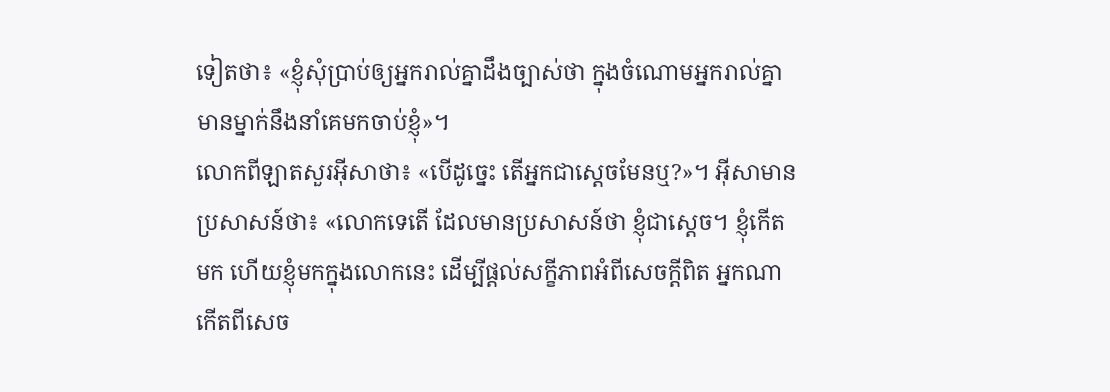ទៀតថា៖ «ខ្ញុំសុំប្រាប់ឲ្យអ្នករាល់គ្នាដឹងច្បាស់ថា ក្នុងចំណោមអ្នករាល់គ្នា មានម្នាក់នឹងនាំគេមកចាប់ខ្ញុំ»។
លោកពីឡាតសួរអ៊ីសាថា៖ «បើដូច្នេះ តើអ្នកជាស្ដេចមែនឬ?»។ អ៊ីសាមានប្រសាសន៍ថា៖ «លោកទេតើ ដែលមានប្រសាសន៍ថា ខ្ញុំជាស្ដេច។ ខ្ញុំកើតមក ហើយខ្ញុំមកក្នុងលោកនេះ ដើម្បីផ្ដល់សក្ខីភាពអំពីសេចក្ដីពិត អ្នកណាកើតពីសេច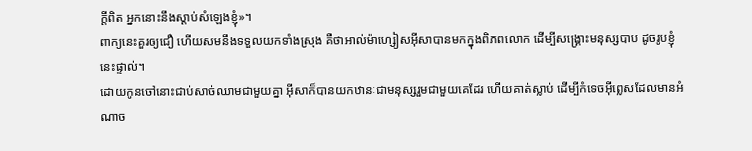ក្ដីពិត អ្នកនោះនឹងស្ដាប់សំឡេងខ្ញុំ»។
ពាក្យនេះគួរឲ្យជឿ ហើយសមនឹងទទួលយកទាំងស្រុង គឺថាអាល់ម៉ាហ្សៀសអ៊ីសាបានមកក្នុងពិភពលោក ដើម្បីសង្គ្រោះមនុស្សបាប ដូចរូបខ្ញុំនេះផ្ទាល់។
ដោយកូនចៅនោះជាប់សាច់ឈាមជាមួយគ្នា អ៊ីសាក៏បានយកឋានៈជាមនុស្សរួមជាមួយគេដែរ ហើយគាត់ស្លាប់ ដើម្បីកំទេចអ៊ីព្លេសដែលមានអំណាច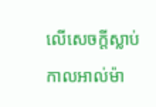លើសេចក្ដីស្លាប់
កាលអាល់ម៉ា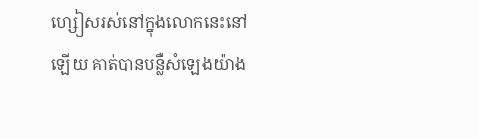ហ្សៀសរស់នៅក្នុងលោកនេះនៅឡើយ គាត់បានបន្លឺសំឡេងយ៉ាង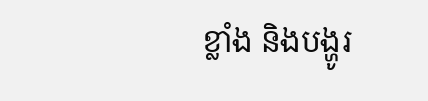ខ្លាំង និងបង្ហូរ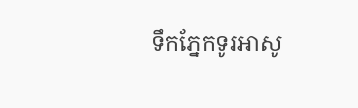ទឹកភ្នែកទូរអាសូ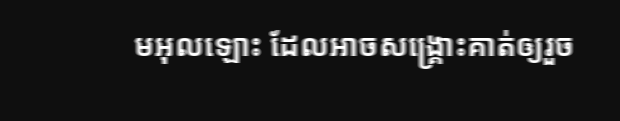មអុលឡោះ ដែលអាចសង្គ្រោះគាត់ឲ្យរួច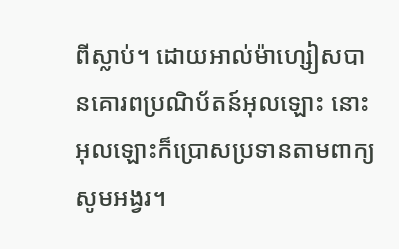ពីស្លាប់។ ដោយអាល់ម៉ាហ្សៀសបានគោរពប្រណិប័តន៍អុលឡោះ នោះអុលឡោះក៏ប្រោសប្រទានតាមពាក្យសូមអង្វរ។